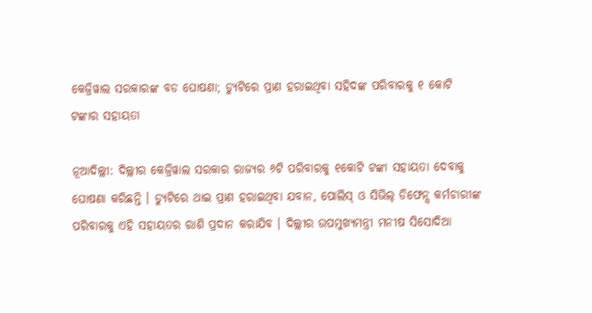କେଜ୍ରିୱାଲ ସରକାରଙ୍କ ବଡ ଘୋଷଣା; ଡ୍ୟୁଟିରେ ପ୍ରାଣ ହରାଇଥିବା ସହିଦଙ୍କ ପରିବାରକୁ ୧ କୋଟି ଟଙ୍କାର ସହାୟତା

ନୂଆଦିଲ୍ଲୀ: ଦିଲ୍ଲୀର କେଜ୍ରିୱାଲ ସରକାର ରାଜ୍ୟର ୬ଟି ପରିବାରକୁ ୧କୋଟି ଟଙ୍କା ସହାୟତା ଦେବାକୁ ଘୋଷଣା କରିଛନ୍ତି । ଡ୍ୟୁଟିରେ ଥାଇ ପ୍ରାଣ ହରାଇଥିବା ଯବାନ, ପୋଲିସ୍ ଓ ସିଭିଲ୍ ଡିଫେନ୍ସ କର୍ମଚାରୀଙ୍କ ପରିବାରକୁ ଏହି ସହାୟତର ରାଶି ପ୍ରଦାନ କରାଯିବ । ଦିଲ୍ଲୀର ଉପମୁଖ୍ୟମନ୍ତ୍ରୀ ମନୀଷ ସିସୋଦିଆ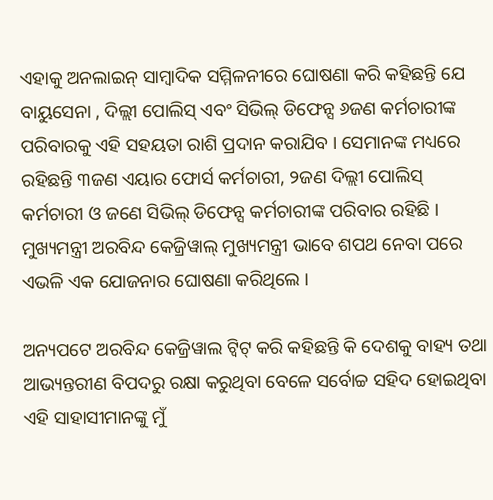ଏହାକୁ ଅନଲାଇନ୍ ସାମ୍ବାଦିକ ସମ୍ମିଳନୀରେ ଘୋଷଣା କରି କହିଛନ୍ତି ଯେ ବାୟୁସେନା , ଦିଲ୍ଲୀ ପୋଲିସ୍ ଏବଂ ସିଭିଲ୍ ଡିଫେନ୍ସ ୬ଜଣ କର୍ମଚାରୀଙ୍କ ପରିବାରକୁ ଏହି ସହୟତା ରାଶି ପ୍ରଦାନ କରାଯିବ । ସେମାନଙ୍କ ମଧ୍ୟରେ ରହିଛନ୍ତି ୩ଜଣ ଏୟାର ଫୋର୍ସ କର୍ମଚାରୀ, ୨ଜଣ ଦିଲ୍ଲୀ ପୋଲିସ୍ କର୍ମଚାରୀ ଓ ଜଣେ ସିଭିଲ୍ ଡିଫେନ୍ସ କର୍ମଚାରୀଙ୍କ ପରିବାର ରହିଛି । ମୁଖ୍ୟମନ୍ତ୍ରୀ ଅରବିନ୍ଦ କେଜ୍ରିୱାଲ୍ ମୁଖ୍ୟମନ୍ତ୍ରୀ ଭାବେ ଶପଥ ନେବା ପରେ ଏଭଳି ଏକ ଯୋଜନାର ଘୋଷଣା କରିଥିଲେ ।

ଅନ୍ୟପଟେ ଅରବିନ୍ଦ କେଜ୍ରିୱାଲ ଟ୍ୱିଟ୍ କରି କହିଛନ୍ତି କି ଦେଶକୁ ବାହ୍ୟ ତଥା ଆଭ୍ୟନ୍ତରୀଣ ବିପଦରୁ ରକ୍ଷା କରୁଥିବା ବେଳେ ସର୍ବୋଚ୍ଚ ସହିଦ ହୋଇଥିବା ଏହି ସାହାସୀମାନଙ୍କୁ ମୁଁ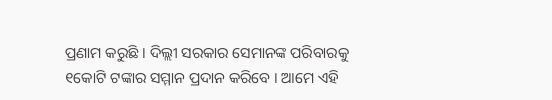ପ୍ରଣାମ କରୁଛି । ଦିଲ୍ଲୀ ସରକାର ସେମାନଙ୍କ ପରିବାରକୁ ୧କୋଟି ଟଙ୍କାର ସମ୍ମାନ ପ୍ରଦାନ କରିବେ । ଆମେ ଏହି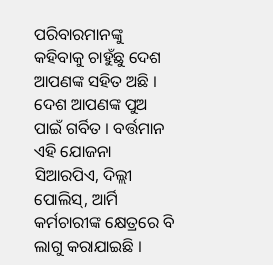ପରିବାରମାନଙ୍କୁ କହିବାକୁ ଚାହୁଁଛୁ ଦେଶ ଆପଣଙ୍କ ସହିତ ଅଛି । ଦେଶ ଆପଣଙ୍କ ପୁଅ ପାଇଁ ଗର୍ବିତ । ବର୍ତ୍ତମାନ ଏହି ଯୋଜନା ସିଆରପିଏ, ଦିଲ୍ଲୀ ପୋଲିସ୍, ଆର୍ମି କର୍ମଚାରୀଙ୍କ କ୍ଷେତ୍ରରେ ବି ଲାଗୁ କରାଯାଇଛି ।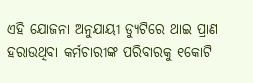ଏହି ଯୋଜନା ଅନୁଯାୟୀ ଡ୍ୟୁଟିରେ ଥାଇ ପ୍ରାଣ ହରାଉଥିବା କର୍ମଚାରୀଙ୍କ ପରିବାରକୁ ୧କୋଟି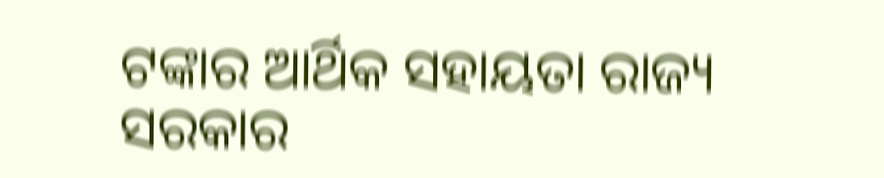ଟଙ୍କାର ଆର୍ଥିକ ସହାୟତା ରାଜ୍ୟ ସରକାର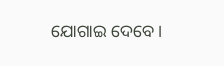ଯୋଗାଇ ଦେବେ ।